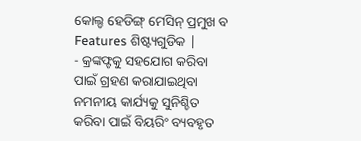କୋଲ୍ଡ ହେଡିଙ୍ଗ୍ ମେସିନ୍ ପ୍ରମୁଖ ବ Features ଶିଷ୍ଟ୍ୟଗୁଡିକ |
- କ୍ରଙ୍କଫ୍ଟକୁ ସହଯୋଗ କରିବା ପାଇଁ ଗ୍ରହଣ କରାଯାଇଥିବା ନମନୀୟ କାର୍ଯ୍ୟକୁ ସୁନିଶ୍ଚିତ କରିବା ପାଇଁ ବିୟରିଂ ବ୍ୟବହୃତ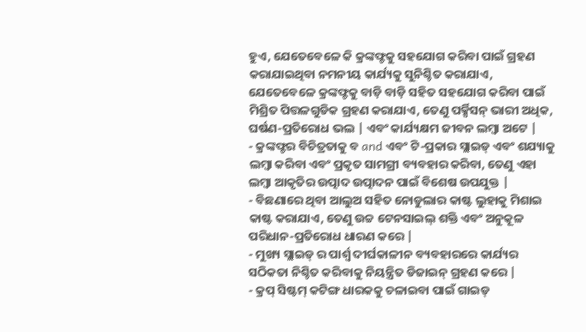ହୁଏ, ଯେତେବେଳେ କି କ୍ରଙ୍କଫ୍ଟକୁ ସହଯୋଗ କରିବା ପାଇଁ ଗ୍ରହଣ କରାଯାଇଥିବା ନମନୀୟ କାର୍ଯ୍ୟକୁ ସୁନିଶ୍ଚିତ କରାଯାଏ, ଯେତେବେଳେ କ୍ରଙ୍କଫ୍ଟକୁ ବାଡ଼ି ବାଡ଼ି ସହିତ ସହଯୋଗ କରିବା ପାଇଁ ମିଶ୍ରିତ ପିତ୍ତଳଗୁଡିକ ଗ୍ରହଣ କରାଯାଏ, ତେଣୁ ପର୍କ୍ସିସନ୍ ଭାରୀ ଅଧିକ, ଘର୍ଷଣ-ପ୍ରତିରୋଧ ଭଲ | ଏବଂ କାର୍ଯ୍ୟକ୍ଷମ ଜୀବନ ଲମ୍ବା ଅଟେ |
- କ୍ରଙ୍କଫ୍ଟର ବିଚିତ୍ରତାକୁ ବ and ଏବଂ ଟି-ପ୍ରକାର ସ୍ଲାଇଡ୍ ଏବଂ ଶଯ୍ୟାକୁ ଲମ୍ୱା କରିବା ଏବଂ ପ୍ରକୃତ ସାମଗ୍ରୀ ବ୍ୟବହାର କରିବା, ତେଣୁ ଏହା ଲମ୍ବା ଆକୃତିର ଉତ୍ପାଦ ଉତ୍ପାଦନ ପାଇଁ ବିଶେଷ ଉପଯୁକ୍ତ |
- ବିଛଣାରେ ଥିବା ଆଲୁଅ ସହିତ ନୋଡୁଲାର କାଷ୍ଟ ଲୁହାକୁ ମିଶାଇ କାଷ୍ଟ କରାଯାଏ, ତେଣୁ ଉଚ୍ଚ ଟେନସାଇଲ୍ ଶକ୍ତି ଏବଂ ଅନୁକୂଳ ପରିଧାନ-ପ୍ରତିରୋଧ ଧାରଣ କରେ |
- ମୁଖ୍ୟ ସ୍ଲାଇଡ୍ ର ପାର୍ଶ୍ୱ ଦୀର୍ଘକାଳୀନ ବ୍ୟବହାରରେ କାର୍ଯ୍ୟର ସଠିକତା ନିଶ୍ଚିତ କରିବାକୁ ନିୟନ୍ତ୍ରିତ ଡିଜାଇନ୍ ଗ୍ରହଣ କରେ |
- କ୍ରପ୍ ସିଷ୍ଟମ୍ କଟିଙ୍ଗ ଧାରକକୁ ଚଳାଇବା ପାଇଁ ଗାଇଡ୍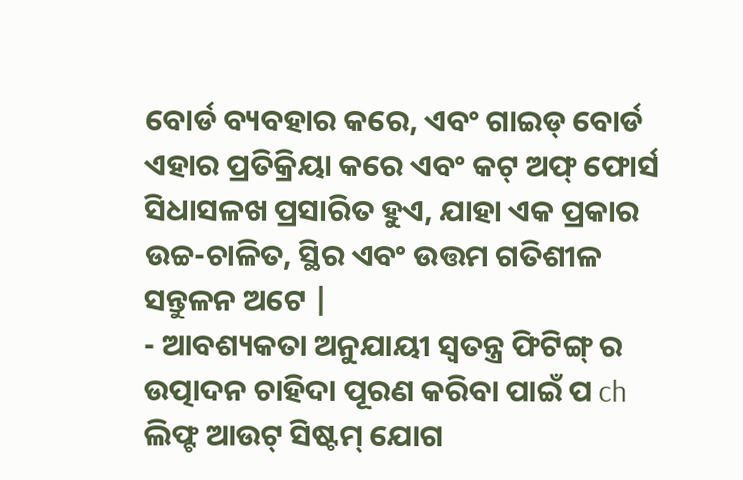ବୋର୍ଡ ବ୍ୟବହାର କରେ, ଏବଂ ଗାଇଡ୍ ବୋର୍ଡ ଏହାର ପ୍ରତିକ୍ରିୟା କରେ ଏବଂ କଟ୍ ଅଫ୍ ଫୋର୍ସ ସିଧାସଳଖ ପ୍ରସାରିତ ହୁଏ, ଯାହା ଏକ ପ୍ରକାର ଉଚ୍ଚ-ଚାଳିତ, ସ୍ଥିର ଏବଂ ଉତ୍ତମ ଗତିଶୀଳ ସନ୍ତୁଳନ ଅଟେ |
- ଆବଶ୍ୟକତା ଅନୁଯାୟୀ ସ୍ୱତନ୍ତ୍ର ଫିଟିଙ୍ଗ୍ ର ଉତ୍ପାଦନ ଚାହିଦା ପୂରଣ କରିବା ପାଇଁ ପ ch ଲିଫ୍ଟ ଆଉଟ୍ ସିଷ୍ଟମ୍ ଯୋଗ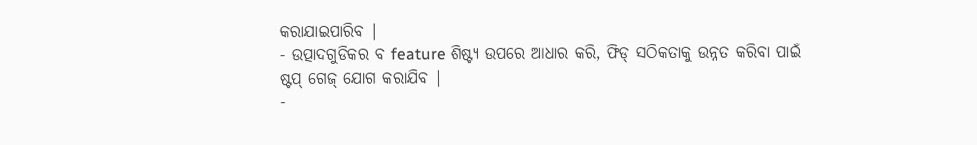କରାଯାଇପାରିବ |
- ଉତ୍ପାଦଗୁଡିକର ବ feature ଶିଷ୍ଟ୍ୟ ଉପରେ ଆଧାର କରି, ଫିଡ୍ ସଠିକତାକୁ ଉନ୍ନତ କରିବା ପାଇଁ ଷ୍ଟପ୍ ଗେଜ୍ ଯୋଗ କରାଯିବ |
-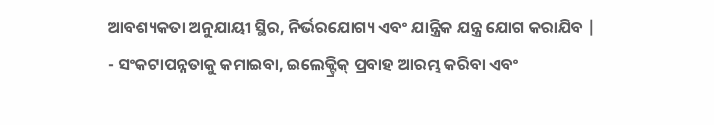ଆବଶ୍ୟକତା ଅନୁଯାୟୀ ସ୍ଥିର, ନିର୍ଭରଯୋଗ୍ୟ ଏବଂ ଯାନ୍ତ୍ରିକ ଯନ୍ତ୍ର ଯୋଗ କରାଯିବ |
- ସଂକଟାପନ୍ନତାକୁ କମାଇବା, ଇଲେକ୍ଟ୍ରିକ୍ ପ୍ରବାହ ଆରମ୍ଭ କରିବା ଏବଂ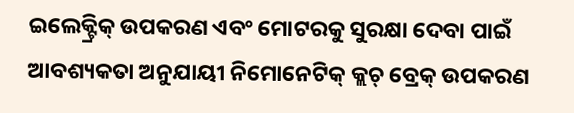ଇଲେକ୍ଟ୍ରିକ୍ ଉପକରଣ ଏବଂ ମୋଟରକୁ ସୁରକ୍ଷା ଦେବା ପାଇଁ ଆବଶ୍ୟକତା ଅନୁଯାୟୀ ନିମୋନେଟିକ୍ କ୍ଲଚ୍ ବ୍ରେକ୍ ଉପକରଣ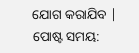ଯୋଗ କରାଯିବ |
ପୋଷ୍ଟ ସମୟ: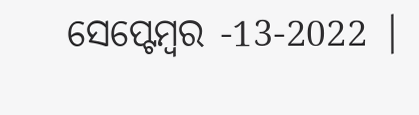ସେପ୍ଟେମ୍ବର -13-2022 |